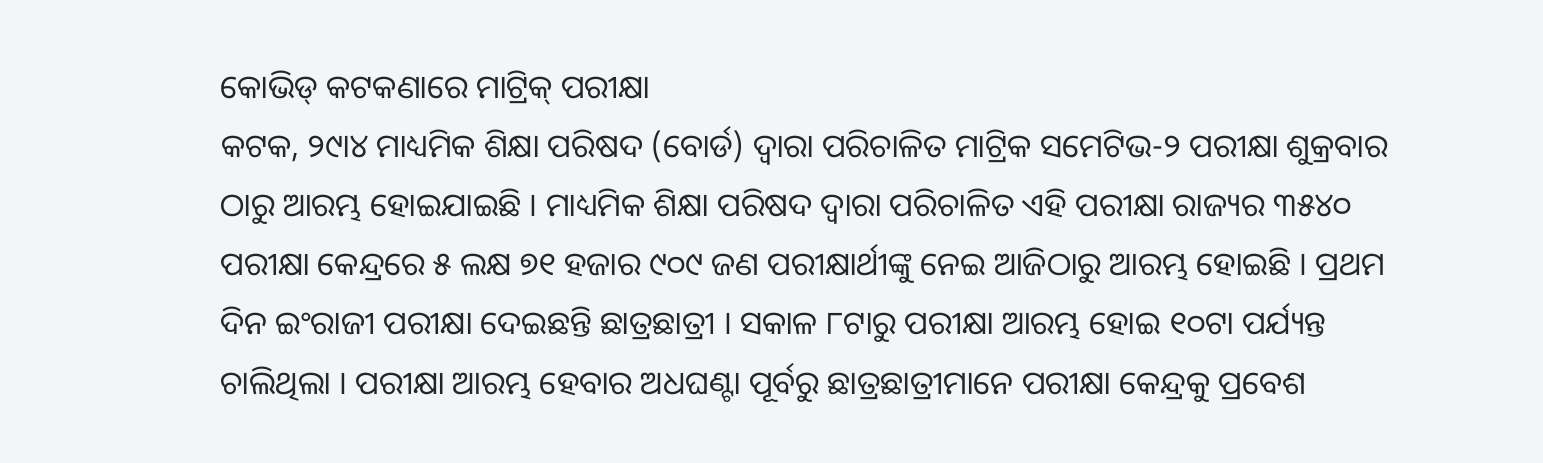କୋଭିଡ୍ କଟକଣାରେ ମାଟ୍ରିକ୍ ପରୀକ୍ଷା
କଟକ, ୨୯ା୪ ମାଧ୍ୟମିକ ଶିକ୍ଷା ପରିଷଦ (ବୋର୍ଡ) ଦ୍ୱାରା ପରିଚାଳିତ ମାଟ୍ରିକ ସମେଟିଭ-୨ ପରୀକ୍ଷା ଶୁକ୍ରବାର ଠାରୁ ଆରମ୍ଭ ହୋଇଯାଇଛି । ମାଧ୍ୟମିକ ଶିକ୍ଷା ପରିଷଦ ଦ୍ୱାରା ପରିଚାଳିତ ଏହି ପରୀକ୍ଷା ରାଜ୍ୟର ୩୫୪୦ ପରୀକ୍ଷା କେନ୍ଦ୍ରରେ ୫ ଲକ୍ଷ ୭୧ ହଜାର ୯୦୯ ଜଣ ପରୀକ୍ଷାର୍ଥୀଙ୍କୁ ନେଇ ଆଜିଠାରୁ ଆରମ୍ଭ ହୋଇଛି । ପ୍ରଥମ ଦିନ ଇଂରାଜୀ ପରୀକ୍ଷା ଦେଇଛନ୍ତି ଛାତ୍ରଛାତ୍ରୀ । ସକାଳ ୮ଟାରୁ ପରୀକ୍ଷା ଆରମ୍ଭ ହୋଇ ୧୦ଟା ପର୍ଯ୍ୟନ୍ତ ଚାଲିଥିଲା । ପରୀକ୍ଷା ଆରମ୍ଭ ହେବାର ଅଧଘଣ୍ଟା ପୂର୍ବରୁ ଛାତ୍ରଛାତ୍ରୀମାନେ ପରୀକ୍ଷା କେନ୍ଦ୍ରକୁ ପ୍ରବେଶ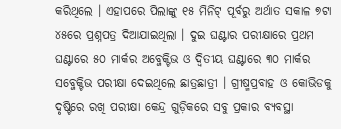କରିଥିଲେ । ଏହାପରେ ପିଲାଙ୍କୁ ୧୫ ମିନିଟ୍ ପୂର୍ବରୁ ଅର୍ଥାତ ସକାଳ ୭ଟା ୪୫ରେ ପ୍ରଶ୍ନପତ୍ର ଦିଆଯାଇଥିଲା । ଦୁଇ ଘଣ୍ଟାର ପରୀକ୍ଷାରେ ପ୍ରଥମ ଘଣ୍ଟାରେ ୫୦ ମାର୍କର ଅବ୍ଜେକ୍ଟିଭ ଓ ଦ୍ୱିତୀୟ ଘଣ୍ଟାରେ ୩୦ ମାର୍କର ସବ୍ଜେକ୍ଟିଭ ପରୀକ୍ଷା ଦେଇଥିଲେ ଛାତ୍ରଛାତ୍ରୀ । ଗ୍ରୀଷ୍ମପ୍ରବାହ ଓ କୋଭିଡକୁ ଦୃଷ୍ଟିରେ ରଖି ପରୀକ୍ଷା କେନ୍ଦ୍ର ଗୁଡ଼ିକରେ ସବୁ ପ୍ରକାର ବ୍ୟବସ୍ଥା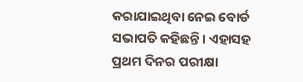କରାଯାଇଥିବା ନେଇ ବୋର୍ଡ ସଭାପତି କହିଛନ୍ତି । ଏହାସହ ପ୍ରଥମ ଦିନର ପରୀକ୍ଷା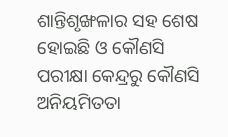ଶାନ୍ତିଶୃଙ୍ଖଳାର ସହ ଶେଷ ହୋଇଛି ଓ କୌଣସି ପରୀକ୍ଷା କେନ୍ଦ୍ରରୁ କୌଣସି ଅନିୟମିତତା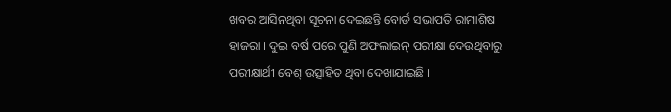ଖବର ଆସିନଥିବା ସୂଚନା ଦେଇଛନ୍ତି ବୋର୍ଡ ସଭାପତି ରାମାଶିଷ ହାଜରା । ଦୁଇ ବର୍ଷ ପରେ ପୁଣି ଅଫଲାଇନ୍ ପରୀକ୍ଷା ଦେଉଥିବାରୁ ପରୀକ୍ଷାର୍ଥୀ ବେଶ୍ ଉତ୍ସାହିତ ଥିବା ଦେଖାଯାଇଛି ।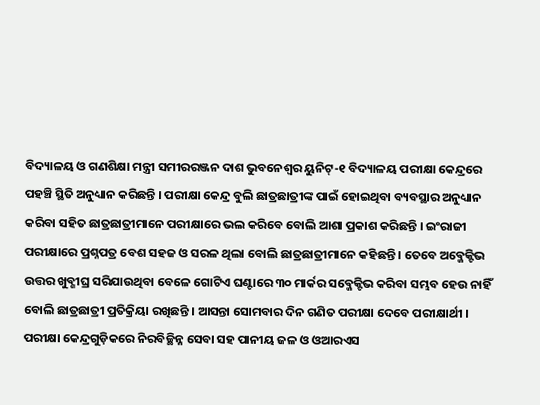ବିଦ୍ୟାଳୟ ଓ ଗଣଶିକ୍ଷା ମନ୍ତ୍ରୀ ସମୀରରଞ୍ଜନ ଦାଶ ଭୁବନେଶ୍ୱର ୟୁନିଟ୍-୧ ବିଦ୍ୟାଳୟ ପରୀକ୍ଷା କେନ୍ଦ୍ରରେ ପହଞ୍ଚି ସ୍ଥିତି ଅନୁଧ୍ୟାନ କରିଛନ୍ତି । ପରୀକ୍ଷା କେନ୍ଦ୍ର ବୁଲି ଛାତ୍ରଛାତ୍ରୀଙ୍କ ପାଇଁ ହୋଇଥିବା ବ୍ୟବସ୍ଥାର ଅନୁଧ୍ୟାନ କରିବା ସହିତ ଛାତ୍ରଛାତ୍ରୀମାନେ ପରୀକ୍ଷାରେ ଭଲ କରିବେ ବୋଲି ଆଶା ପ୍ରକାଶ କରିଛନ୍ତି । ଇଂରାଜୀ ପରୀକ୍ଷାରେ ପ୍ରଶ୍ନପତ୍ର ବେଶ ସହଜ ଓ ସରଳ ଥିଲା ବୋଲି ଛାତ୍ରଛାତ୍ରୀମାନେ କହିଛନ୍ତି । ତେବେ ଅବ୍ଜେକ୍ଟିଭ ଉତ୍ତର ଖୁବ୍ଶୀଘ୍ର ସରିଯାଉଥିବା ବେଳେ ଗୋଟିଏ ଘଣ୍ଟାରେ ୩୦ ମାର୍କର ସବ୍ଜେକ୍ଟିଭ କରିବା ସମ୍ଭବ ହେଉ ନାହିଁ ବୋଲି ଛାତ୍ରଛାତ୍ରୀ ପ୍ରତିକ୍ରିୟା ରଖିଛନ୍ତି । ଆସନ୍ତା ସୋମବାର ଦିନ ଗଣିତ ପରୀକ୍ଷା ଦେବେ ପରୀକ୍ଷାର୍ଥୀ । ପରୀକ୍ଷା କେନ୍ଦ୍ରଗୁଡ଼ିକରେ ନିରବିଚ୍ଛିନ୍ନ ସେବା ସହ ପାନୀୟ ଜଳ ଓ ଓଆରଏସ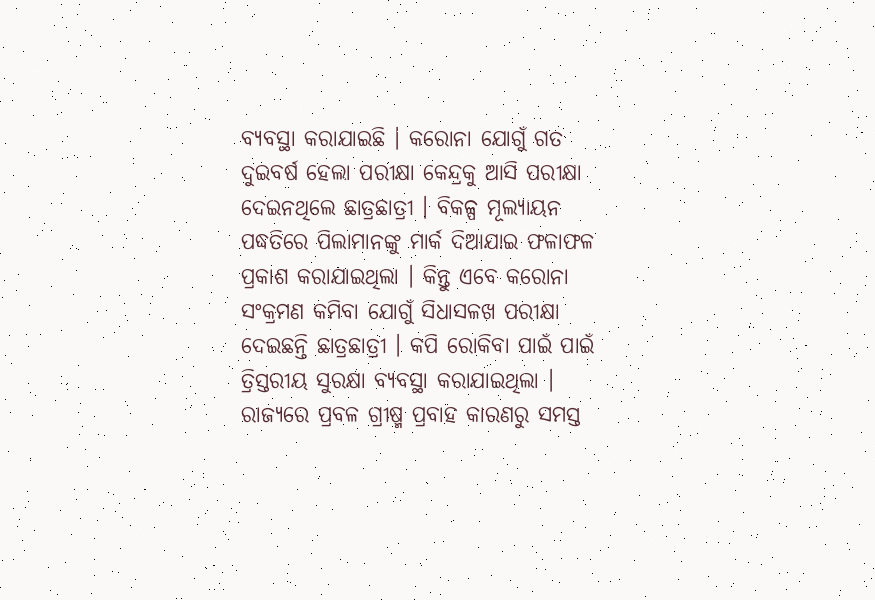ବ୍ୟବସ୍ଥା କରାଯାଇଛି । କରୋନା ଯୋଗୁଁ ଗତ ଦୁଇବର୍ଷ ହେଲା ପରୀକ୍ଷା କେନ୍ଦ୍ରକୁ ଆସି ପରୀକ୍ଷା ଦେଇନଥିଲେ ଛାତ୍ରଛାତ୍ରୀ । ବିକଳ୍ପ ମୂଲ୍ୟାୟନ ପଦ୍ଧତିରେ ପିଲାମାନଙ୍କୁ ମାର୍କ ଦିଆଯାଇ ଫଳାଫଳ ପ୍ରକାଶ କରାଯାଇଥିଲା । କିନ୍ତୁ ଏବେ କରୋନା ସଂକ୍ରମଣ କମିବା ଯୋଗୁଁ ସିଧାସଳଖ ପରୀକ୍ଷା ଦେଇଛନ୍ତି ଛାତ୍ରଛାତ୍ରୀ । କପି ରୋକିବା ପାଇଁ ପାଇଁ ତ୍ରିସ୍ତରୀୟ ସୁରକ୍ଷା ବ୍ୟବସ୍ଥା କରାଯାଇଥିଲା । ରାଜ୍ୟରେ ପ୍ରବଳ ଗ୍ରୀଷ୍ମ ପ୍ରବାହ କାରଣରୁ ସମସ୍ତ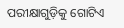ପରୀକ୍ଷାଗୁଡ଼ିକୁ ଗୋଟିଏ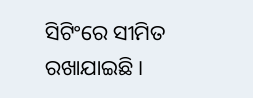ସିଟିଂରେ ସୀମିତ ରଖାଯାଇଛି ।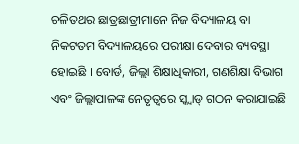ଚଳିତଥର ଛାତ୍ରଛାତ୍ରୀମାନେ ନିଜ ବିଦ୍ୟାଳୟ ବା ନିକଟତମ ବିଦ୍ୟାଳୟରେ ପରୀକ୍ଷା ଦେବାର ବ୍ୟବସ୍ଥା ହୋଇଛି । ବୋର୍ଡ, ଜିଲ୍ଲା ଶିକ୍ଷାଧିକାରୀ, ଗଣଶିକ୍ଷା ବିଭାଗ ଏବଂ ଜିଲ୍ଲାପାଳଙ୍କ ନେତୃତ୍ୱରେ ସ୍କ୍ୱାଡ୍ ଗଠନ କରାଯାଇଛି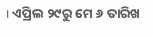। ଏପ୍ରିଲ ୨୯ରୁ ମେ ୬ ତାରିଖ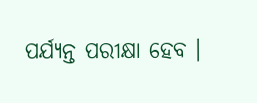ପର୍ଯ୍ୟନ୍ତ ପରୀକ୍ଷା ହେବ ।